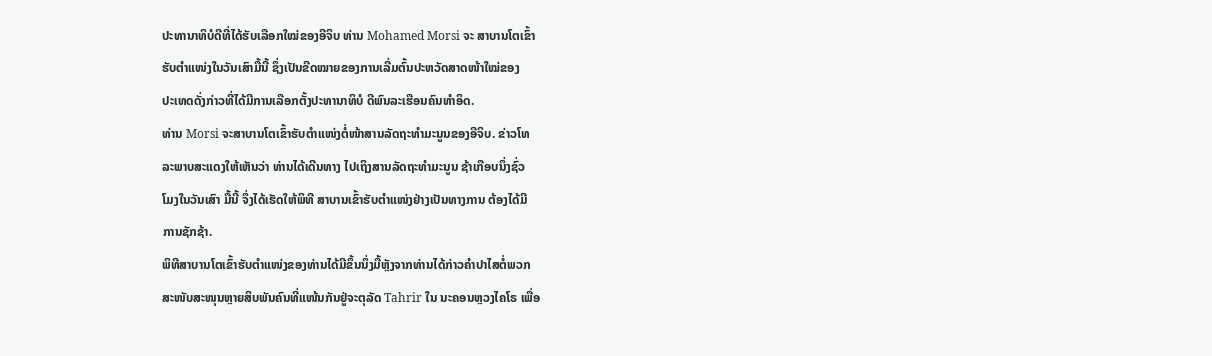ປະທານາທິບໍດີທີ່ໄດ້ຮັບເລືອກໃໝ່ຂອງອີຈິບ ທ່ານ Mohamed Morsi ຈະ ສາບານໂຕເຂົ້າ
ຮັບຕຳແໜ່ງໃນວັນເສົາມື້ນີ້ ຊຶ່ງເປັນຂີດໝາຍຂອງການເລີ່ມຕົ້ນປະຫວັດສາດໜ້າໃໝ່ຂອງ
ປະເທດດັ່ງກ່າວທີ່ໄດ້ມີການເລືອກຕັ້ງປະທານາທິບໍ ດີພົນລະເຮືອນຄົນທຳອິດ.
ທ່ານ Morsi ຈະສາບານໂຕເຂົ້າຮັບຕຳແໜ່ງຕໍ່ໜ້າສານລັດຖະທຳມະນູນຂອງອີຈິບ. ຂ່າວໂທ
ລະພາບສະແດງໃຫ້ເຫັນວ່າ ທ່ານໄດ້ເດີນທາງ ໄປເຖິງສານລັດຖະທຳມະນູນ ຊ້າເກືອບນຶ່ງຊົ່ວ
ໂມງໃນວັນເສົາ ມື້ນີ້ ຈຶ່ງໄດ້ເຮັດໃຫ້ພິທີ ສາບານເຂົ້າຮັບຕຳແໜ່ງຢ່າງເປັນທາງການ ຕ້ອງໄດ້ມີ
ການຊັກຊ້າ.
ພິທີສາບານໂຕເຂົ້າຮັບຕຳແໜ່ງຂອງທ່ານໄດ້ມີຂຶ້ນນຶ່ງມື້ຫຼັງຈາກທ່ານໄດ້ກ່າວຄຳປາໄສຕໍ່ພວກ
ສະໜັບສະໜຸນຫຼາຍສິບພັນຄົນທີ່ແໜ້ນກັນຢູ່ຈະຕຸລັດ Tahrir ໃນ ນະຄອນຫຼວງໄຄໂຣ ເພື່ອ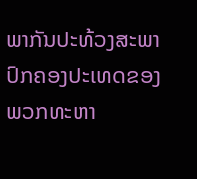ພາກັນປະທ້ວງສະພາປົກຄອງປະເທດຂອງພວກທະຫາ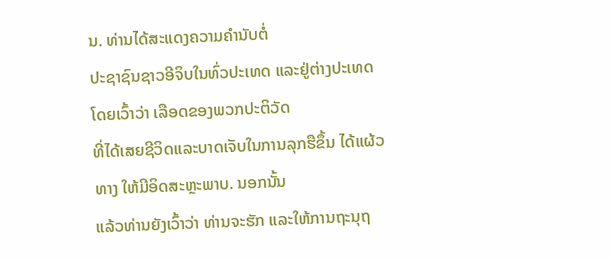ນ. ທ່ານໄດ້ສະແດງຄວາມຄຳນັບຕໍ່
ປະຊາຊົນຊາວອີຈິບໃນທົ່ວປະເທດ ແລະຢູ່ຕ່າງປະເທດ ໂດຍເວົ້າວ່າ ເລືອດຂອງພວກປະຕິວັດ
ທີ່ໄດ້ເສຍຊີວິດແລະບາດເຈັບໃນການລຸກຮືຂຶ້ນ ໄດ້ແຜ້ວທາງ ໃຫ້ມີອິດສະຫຼະພາບ. ນອກນັ້ນ
ແລ້ວທ່ານຍັງເວົ້າວ່າ ທ່ານຈະຮັກ ແລະໃຫ້ການຖະນຸຖ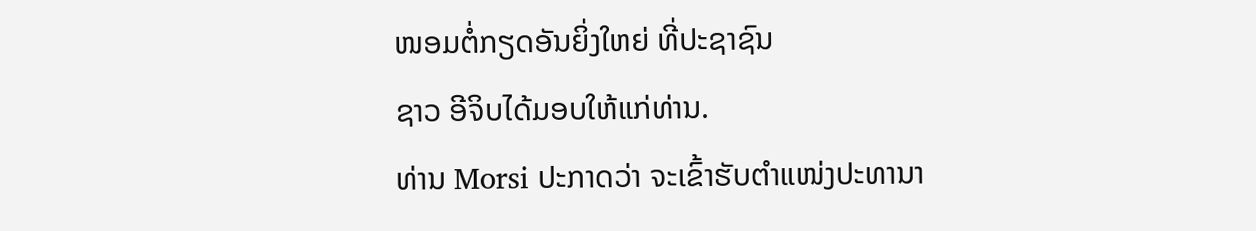ໜອມຕໍ່ກຽດອັນຍິ່ງໃຫຍ່ ທີ່ປະຊາຊົນ
ຊາວ ອີຈິບໄດ້ມອບໃຫ້ແກ່ທ່ານ.
ທ່ານ Morsi ປະກາດວ່າ ຈະເຂົ້າຮັບຕຳແໜ່ງປະທານາ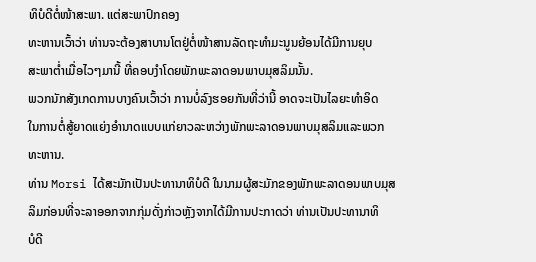ທິບໍດີຕໍ່ໜ້າສະພາ. ແຕ່ສະພາປົກຄອງ
ທະຫານເວົ້າວ່າ ທ່ານຈະຕ້ອງສາບານໂຕຢູ່ຕໍ່ໜ້າສານລັດຖະທຳມະນູນຍ້ອນໄດ້ມີການຍຸບ
ສະພາຕໍ່າເມື່ອໄວໆມານີ້ ທີ່ຄອບງຳໂດຍພັກພະລາດອນພາບມຸສລິມນັ້ນ.
ພວກນັກສັງເກດການບາງຄົນເວົ້າວ່າ ການບໍ່ລົງຮອຍກັນທີ່ວ່ານີ້ ອາດຈະເປັນໄລຍະທຳອິດ
ໃນການຕໍ່ສູ້ຍາດແຍ່ງອຳນາດແບບແກ່ຍາວລະຫວ່າງພັກພະລາດອນພາບມຸສລິມແລະພວກ
ທະຫານ.
ທ່ານ Morsi ໄດ້ສະມັກເປັນປະທານາທິບໍດີ ໃນນາມຜູ້ສະມັກຂອງພັກພະລາດອນພາບມຸສ
ລິມກ່ອນທີ່ຈະລາອອກຈາກກຸ່ມດັ່ງກ່າວຫຼັງຈາກໄດ້ມີການປະກາດວ່າ ທ່ານເປັນປະທານາທິ
ບໍດີ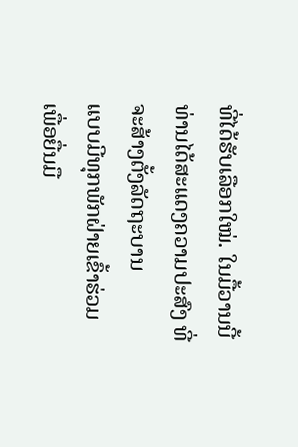ທີ່ໄດ້ຮັບເລືອກໃໝ່. ໃນມື້ວານນີ້ ທ່ານໄດ້ສະແດງຄວາມປະສົງ ທີ່ຈະສ້າງຕັ້ງລັດຖະບານ
ແບບມີທຸກພັກຝ່າຍເຂົ້າຮ່ວມ ເພື່ອຍື່ນມື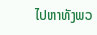ໄປຫາທັງພວ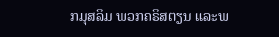ກມຸສລິມ ພວກຄຣິສຕຽນ ແລະພ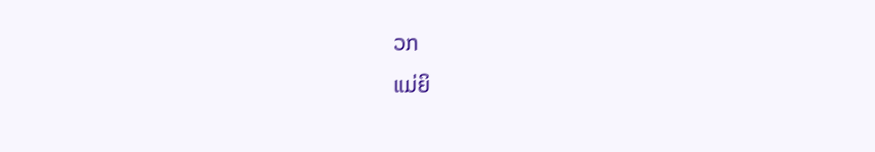ວກ
ແມ່ຍິ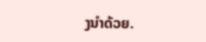ງນຳດ້ວຍ.